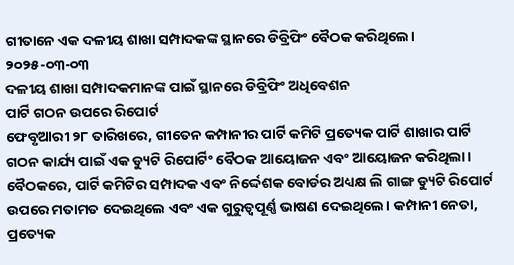ଗୀତାନେ ଏକ ଦଳୀୟ ଶାଖା ସମ୍ପାଦକଙ୍କ ସ୍ଥାନରେ ଡିବ୍ରିଫିଂ ବୈଠକ କରିଥିଲେ।
୨୦୨୫-୦୩-୦୩
ଦଳୀୟ ଶାଖା ସମ୍ପାଦକମାନଙ୍କ ପାଇଁ ସ୍ଥାନରେ ଡିବ୍ରିଫିଂ ଅଧିବେଶନ
ପାର୍ଟି ଗଠନ ଉପରେ ରିପୋର୍ଟ
ଫେବୃଆରୀ ୨୮ ତାରିଖରେ, ଗୀତେନ କମ୍ପାନୀର ପାର୍ଟି କମିଟି ପ୍ରତ୍ୟେକ ପାର୍ଟି ଶାଖାର ପାର୍ଟି ଗଠନ କାର୍ଯ୍ୟ ପାଇଁ ଏକ ଡ୍ୟୁଟି ରିପୋର୍ଟିଂ ବୈଠକ ଆୟୋଜନ ଏବଂ ଆୟୋଜନ କରିଥିଲା। ବୈଠକରେ, ପାର୍ଟି କମିଟିର ସମ୍ପାଦକ ଏବଂ ନିର୍ଦ୍ଦେଶକ ବୋର୍ଡର ଅଧ୍ୟକ୍ଷ ଲି ଗାଙ୍ଗ ଡ୍ୟୁଟି ରିପୋର୍ଟ ଉପରେ ମତାମତ ଦେଇଥିଲେ ଏବଂ ଏକ ଗୁରୁତ୍ୱପୂର୍ଣ୍ଣ ଭାଷଣ ଦେଇଥିଲେ। କମ୍ପାନୀ ନେତା, ପ୍ରତ୍ୟେକ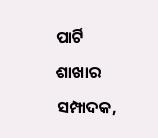ପାର୍ଟି ଶାଖାର ସମ୍ପାଦକ,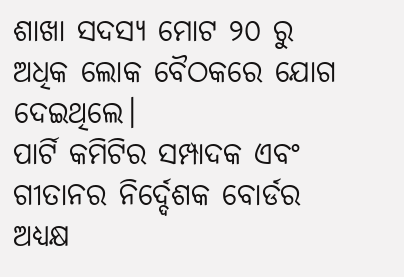ଶାଖା ସଦସ୍ୟ ମୋଟ ୨୦ ରୁ ଅଧିକ ଲୋକ ବୈଠକରେ ଯୋଗ ଦେଇଥିଲେ।
ପାର୍ଟି କମିଟିର ସମ୍ପାଦକ ଏବଂ ଗୀତାନର ନିର୍ଦ୍ଦେଶକ ବୋର୍ଡର ଅଧ୍ୟକ୍ଷ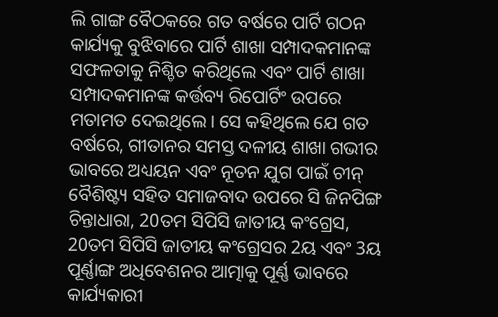ଲି ଗାଙ୍ଗ ବୈଠକରେ ଗତ ବର୍ଷରେ ପାର୍ଟି ଗଠନ କାର୍ଯ୍ୟକୁ ବୁଝିବାରେ ପାର୍ଟି ଶାଖା ସମ୍ପାଦକମାନଙ୍କ ସଫଳତାକୁ ନିଶ୍ଚିତ କରିଥିଲେ ଏବଂ ପାର୍ଟି ଶାଖା ସମ୍ପାଦକମାନଙ୍କ କର୍ତ୍ତବ୍ୟ ରିପୋର୍ଟିଂ ଉପରେ ମତାମତ ଦେଇଥିଲେ। ସେ କହିଥିଲେ ଯେ ଗତ ବର୍ଷରେ, ଗୀତାନର ସମସ୍ତ ଦଳୀୟ ଶାଖା ଗଭୀର ଭାବରେ ଅଧ୍ୟୟନ ଏବଂ ନୂତନ ଯୁଗ ପାଇଁ ଚୀନ୍ ବୈଶିଷ୍ଟ୍ୟ ସହିତ ସମାଜବାଦ ଉପରେ ସି ଜିନପିଙ୍ଗ ଚିନ୍ତାଧାରା, 20ତମ ସିପିସି ଜାତୀୟ କଂଗ୍ରେସ, 20ତମ ସିପିସି ଜାତୀୟ କଂଗ୍ରେସର 2ୟ ଏବଂ 3ୟ ପୂର୍ଣ୍ଣାଙ୍ଗ ଅଧିବେଶନର ଆତ୍ମାକୁ ପୂର୍ଣ୍ଣ ଭାବରେ କାର୍ଯ୍ୟକାରୀ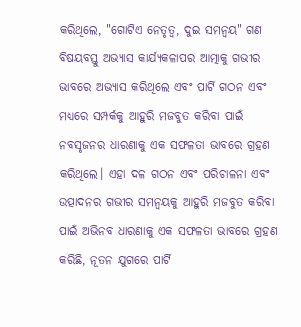କରିଥିଲେ, "ଗୋଟିଏ ନେତୃତ୍ୱ, ଦୁଇ ସମନ୍ୱୟ" ଗଣ ବିଷୟବସ୍ତୁ ଅଭ୍ୟାସ କାର୍ଯ୍ୟକଳାପର ଆତ୍ମାକୁ ଗଭୀର ଭାବରେ ଅଭ୍ୟାସ କରିଥିଲେ ଏବଂ ପାର୍ଟି ଗଠନ ଏବଂ ମଧ୍ୟରେ ସମ୍ପର୍କକୁ ଆହୁରି ମଜବୁତ କରିବା ପାଇଁ ନବସୃଜନର ଧାରଣାକୁ ଏକ ସଫଳତା ଭାବରେ ଗ୍ରହଣ କରିଥିଲେ। ଏହା ଦଳ ଗଠନ ଏବଂ ପରିଚାଳନା ଏବଂ ଉତ୍ପାଦନର ଗଭୀର ସମନ୍ୱୟକୁ ଆହୁରି ମଜବୁତ କରିବା ପାଇଁ ଅଭିନବ ଧାରଣାକୁ ଏକ ସଫଳତା ଭାବରେ ଗ୍ରହଣ କରିଛି, ନୂତନ ଯୁଗରେ ପାର୍ଟି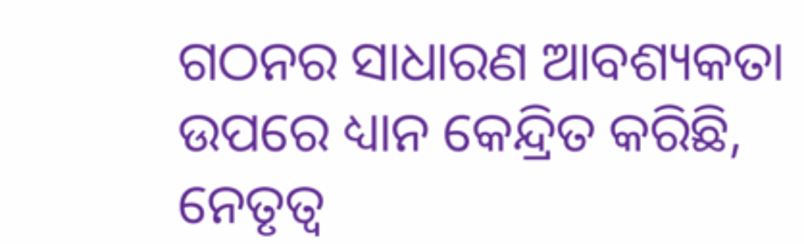ଗଠନର ସାଧାରଣ ଆବଶ୍ୟକତା ଉପରେ ଧ୍ୟାନ କେନ୍ଦ୍ରିତ କରିଛି, ନେତୃତ୍ୱ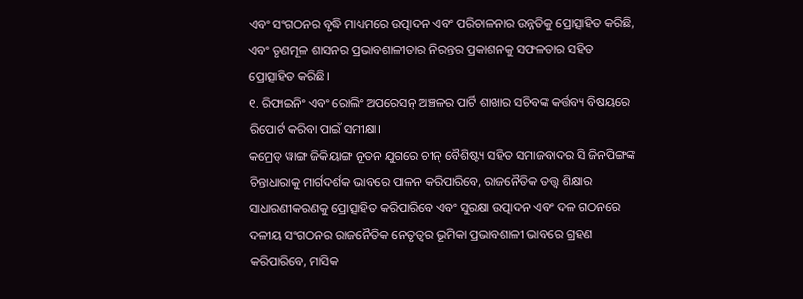ଏବଂ ସଂଗଠନର ବୃଦ୍ଧି ମାଧ୍ୟମରେ ଉତ୍ପାଦନ ଏବଂ ପରିଚାଳନାର ଉନ୍ନତିକୁ ପ୍ରୋତ୍ସାହିତ କରିଛି, ଏବଂ ତୃଣମୂଳ ଶାସନର ପ୍ରଭାବଶାଳୀତାର ନିରନ୍ତର ପ୍ରକାଶନକୁ ସଫଳତାର ସହିତ ପ୍ରୋତ୍ସାହିତ କରିଛି।
୧. ରିଫାଇନିଂ ଏବଂ ରୋଲିଂ ଅପରେସନ୍ ଅଞ୍ଚଳର ପାର୍ଟି ଶାଖାର ସଚିବଙ୍କ କର୍ତ୍ତବ୍ୟ ବିଷୟରେ ରିପୋର୍ଟ କରିବା ପାଇଁ ସମୀକ୍ଷା।
କମ୍ରେଡ୍ ୱାଙ୍ଗ ଜିକିୟାଙ୍ଗ ନୂତନ ଯୁଗରେ ଚୀନ୍ ବୈଶିଷ୍ଟ୍ୟ ସହିତ ସମାଜବାଦର ସି ଜିନପିଙ୍ଗଙ୍କ ଚିନ୍ତାଧାରାକୁ ମାର୍ଗଦର୍ଶକ ଭାବରେ ପାଳନ କରିପାରିବେ, ରାଜନୈତିକ ତତ୍ତ୍ୱ ଶିକ୍ଷାର ସାଧାରଣୀକରଣକୁ ପ୍ରୋତ୍ସାହିତ କରିପାରିବେ ଏବଂ ସୁରକ୍ଷା ଉତ୍ପାଦନ ଏବଂ ଦଳ ଗଠନରେ ଦଳୀୟ ସଂଗଠନର ରାଜନୈତିକ ନେତୃତ୍ୱର ଭୂମିକା ପ୍ରଭାବଶାଳୀ ଭାବରେ ଗ୍ରହଣ କରିପାରିବେ, ମାସିକ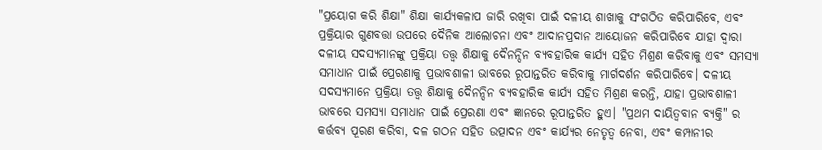"ପ୍ରୟୋଗ କରି ଶିକ୍ଷା" ଶିକ୍ଷା କାର୍ଯ୍ୟକଳାପ ଜାରି ରଖିବା ପାଇଁ ଦଳୀୟ ଶାଖାକୁ ସଂଗଠିତ କରିପାରିବେ, ଏବଂ ପ୍ରକ୍ରିୟାର ଗୁଣବତ୍ତା ଉପରେ ଦୈନିକ ଆଲୋଚନା ଏବଂ ଆଦାନପ୍ରଦାନ ଆୟୋଜନ କରିପାରିବେ ଯାହା ଦ୍ୱାରା ଦଳୀୟ ସଦସ୍ୟମାନଙ୍କୁ ପ୍ରକ୍ରିୟା ତତ୍ତ୍ୱ ଶିକ୍ଷାକୁ ଦୈନନ୍ଦିନ ବ୍ୟବହାରିକ କାର୍ଯ୍ୟ ସହିତ ମିଶ୍ରଣ କରିବାକୁ ଏବଂ ସମସ୍ୟା ସମାଧାନ ପାଇଁ ପ୍ରେରଣାକୁ ପ୍ରଭାବଶାଳୀ ଭାବରେ ରୂପାନ୍ତରିତ କରିବାକୁ ମାର୍ଗଦର୍ଶନ କରିପାରିବେ। ଦଳୀୟ ସଦସ୍ୟମାନେ ପ୍ରକ୍ରିୟା ତତ୍ତ୍ୱ ଶିକ୍ଷାକୁ ଦୈନନ୍ଦିନ ବ୍ୟବହାରିକ କାର୍ଯ୍ୟ ସହିତ ମିଶ୍ରଣ କରନ୍ତି, ଯାହା ପ୍ରଭାବଶାଳୀ ଭାବରେ ସମସ୍ୟା ସମାଧାନ ପାଇଁ ପ୍ରେରଣା ଏବଂ ଜ୍ଞାନରେ ରୂପାନ୍ତରିତ ହୁଏ। "ପ୍ରଥମ ଦାୟିତ୍ୱବାନ ବ୍ୟକ୍ତି" ର କର୍ତ୍ତବ୍ୟ ପୂରଣ କରିବା, ଦଳ ଗଠନ ସହିତ ଉତ୍ପାଦନ ଏବଂ କାର୍ଯ୍ୟର ନେତୃତ୍ୱ ନେବା, ଏବଂ କମ୍ପାନୀର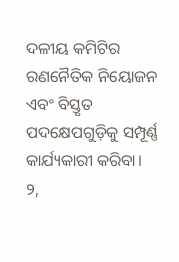ଦଳୀୟ କମିଟିର ରଣନୈତିକ ନିୟୋଜନ ଏବଂ ବିସ୍ତୃତ ପଦକ୍ଷେପଗୁଡ଼ିକୁ ସମ୍ପୂର୍ଣ୍ଣ କାର୍ଯ୍ୟକାରୀ କରିବା।
୨,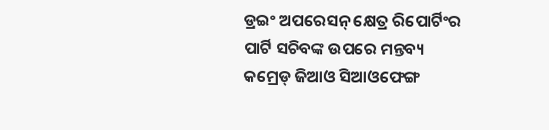ଡ୍ରଇଂ ଅପରେସନ୍ କ୍ଷେତ୍ର ରିପୋର୍ଟିଂର ପାର୍ଟି ସଚିବଙ୍କ ଉପରେ ମନ୍ତବ୍ୟ
କମ୍ରେଡ୍ ଜିଆଓ ସିଆଓଫେଙ୍ଗ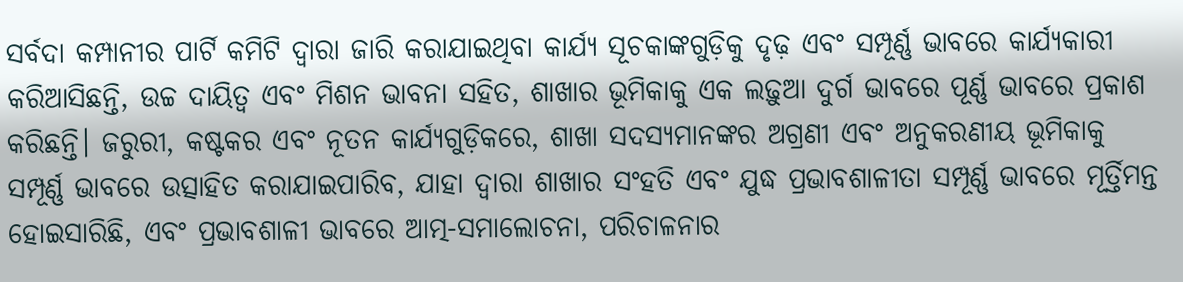ସର୍ବଦା କମ୍ପାନୀର ପାର୍ଟି କମିଟି ଦ୍ୱାରା ଜାରି କରାଯାଇଥିବା କାର୍ଯ୍ୟ ସୂଚକାଙ୍କଗୁଡ଼ିକୁ ଦୃଢ଼ ଏବଂ ସମ୍ପୂର୍ଣ୍ଣ ଭାବରେ କାର୍ଯ୍ୟକାରୀ କରିଆସିଛନ୍ତି, ଉଚ୍ଚ ଦାୟିତ୍ୱ ଏବଂ ମିଶନ ଭାବନା ସହିତ, ଶାଖାର ଭୂମିକାକୁ ଏକ ଲଢ଼ୁଆ ଦୁର୍ଗ ଭାବରେ ପୂର୍ଣ୍ଣ ଭାବରେ ପ୍ରକାଶ କରିଛନ୍ତି। ଜରୁରୀ, କଷ୍ଟକର ଏବଂ ନୂତନ କାର୍ଯ୍ୟଗୁଡ଼ିକରେ, ଶାଖା ସଦସ୍ୟମାନଙ୍କର ଅଗ୍ରଣୀ ଏବଂ ଅନୁକରଣୀୟ ଭୂମିକାକୁ ସମ୍ପୂର୍ଣ୍ଣ ଭାବରେ ଉତ୍ସାହିତ କରାଯାଇପାରିବ, ଯାହା ଦ୍ଵାରା ଶାଖାର ସଂହତି ଏବଂ ଯୁଦ୍ଧ ପ୍ରଭାବଶାଳୀତା ସମ୍ପୂର୍ଣ୍ଣ ଭାବରେ ମୂର୍ତ୍ତିମନ୍ତ ହୋଇସାରିଛି, ଏବଂ ପ୍ରଭାବଶାଳୀ ଭାବରେ ଆତ୍ମ-ସମାଲୋଚନା, ପରିଚାଳନାର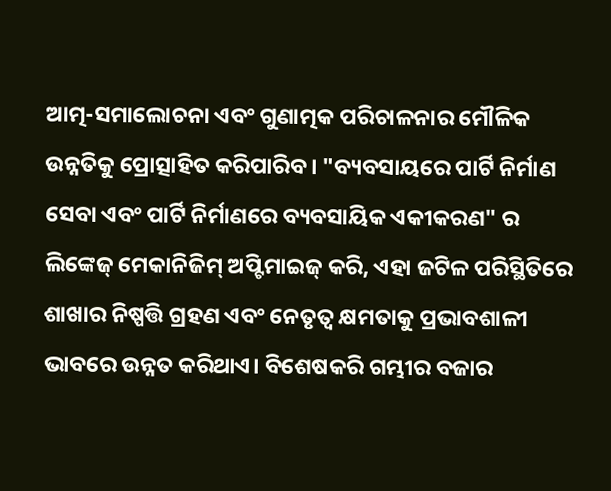ଆତ୍ମ-ସମାଲୋଚନା ଏବଂ ଗୁଣାତ୍ମକ ପରିଚାଳନାର ମୌଳିକ ଉନ୍ନତିକୁ ପ୍ରୋତ୍ସାହିତ କରିପାରିବ। "ବ୍ୟବସାୟରେ ପାର୍ଟି ନିର୍ମାଣ ସେବା ଏବଂ ପାର୍ଟି ନିର୍ମାଣରେ ବ୍ୟବସାୟିକ ଏକୀକରଣ" ର ଲିଙ୍କେଜ୍ ମେକାନିଜିମ୍ ଅପ୍ଟିମାଇଜ୍ କରି, ଏହା ଜଟିଳ ପରିସ୍ଥିତିରେ ଶାଖାର ନିଷ୍ପତ୍ତି ଗ୍ରହଣ ଏବଂ ନେତୃତ୍ୱ କ୍ଷମତାକୁ ପ୍ରଭାବଶାଳୀ ଭାବରେ ଉନ୍ନତ କରିଥାଏ। ବିଶେଷକରି ଗମ୍ଭୀର ବଜାର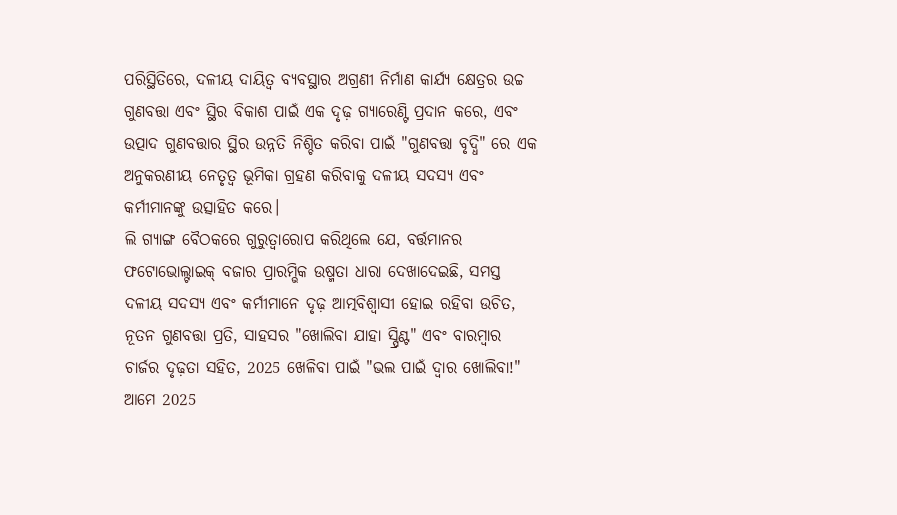ପରିସ୍ଥିତିରେ, ଦଳୀୟ ଦାୟିତ୍ୱ ବ୍ୟବସ୍ଥାର ଅଗ୍ରଣୀ ନିର୍ମାଣ କାର୍ଯ୍ୟ କ୍ଷେତ୍ରର ଉଚ୍ଚ ଗୁଣବତ୍ତା ଏବଂ ସ୍ଥିର ବିକାଶ ପାଇଁ ଏକ ଦୃଢ଼ ଗ୍ୟାରେଣ୍ଟି ପ୍ରଦାନ କରେ, ଏବଂ ଉତ୍ପାଦ ଗୁଣବତ୍ତାର ସ୍ଥିର ଉନ୍ନତି ନିଶ୍ଚିତ କରିବା ପାଇଁ "ଗୁଣବତ୍ତା ବୃଦ୍ଧି" ରେ ଏକ ଅନୁକରଣୀୟ ନେତୃତ୍ୱ ଭୂମିକା ଗ୍ରହଣ କରିବାକୁ ଦଳୀୟ ସଦସ୍ୟ ଏବଂ କର୍ମୀମାନଙ୍କୁ ଉତ୍ସାହିତ କରେ।
ଲି ଗ୍ୟାଙ୍ଗ ବୈଠକରେ ଗୁରୁତ୍ୱାରୋପ କରିଥିଲେ ଯେ, ବର୍ତ୍ତମାନର ଫଟୋଭୋଲ୍ଟାଇକ୍ ବଜାର ପ୍ରାରମ୍ଭିକ ଉଷ୍ମତା ଧାରା ଦେଖାଦେଇଛି, ସମସ୍ତ ଦଳୀୟ ସଦସ୍ୟ ଏବଂ କର୍ମୀମାନେ ଦୃଢ଼ ଆତ୍ମବିଶ୍ୱାସୀ ହୋଇ ରହିବା ଉଚିତ, ନୂତନ ଗୁଣବତ୍ତା ପ୍ରତି, ସାହସର "ଖୋଲିବା ଯାହା ସ୍ପ୍ରିଣ୍ଟ" ଏବଂ ବାରମ୍ବାର ଚାର୍ଜର ଦୃଢ଼ତା ସହିତ, 2025 ଖେଳିବା ପାଇଁ "ଭଲ ପାଇଁ ଦ୍ୱାର ଖୋଲିବା!" ଆମେ 2025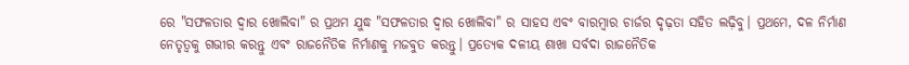ରେ "ସଫଳତାର ଦ୍ୱାର ଖୋଲିବା" ର ପ୍ରଥମ ଯୁଦ୍ଧ "ସଫଳତାର ଦ୍ୱାର ଖୋଲିବା" ର ସାହସ ଏବଂ ବାରମ୍ବାର ଚାର୍ଜର ଦୃଢ଼ତା ସହିତ ଲଢ଼ିବୁ। ପ୍ରଥମେ, ଦଳ ନିର୍ମାଣ ନେତୃତ୍ୱକୁ ଗଭୀର କରନ୍ତୁ ଏବଂ ରାଜନୈତିକ ନିର୍ମାଣକୁ ମଜବୁତ କରନ୍ତୁ। ପ୍ରତ୍ୟେକ ଦଳୀୟ ଶାଖା ସର୍ବଦା ରାଜନୈତିକ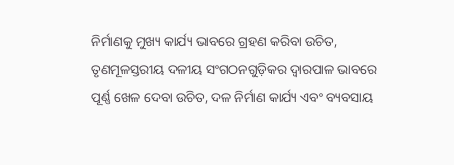ନିର୍ମାଣକୁ ମୁଖ୍ୟ କାର୍ଯ୍ୟ ଭାବରେ ଗ୍ରହଣ କରିବା ଉଚିତ, ତୃଣମୂଳସ୍ତରୀୟ ଦଳୀୟ ସଂଗଠନଗୁଡ଼ିକର ଦ୍ୱାରପାଳ ଭାବରେ ପୂର୍ଣ୍ଣ ଖେଳ ଦେବା ଉଚିତ, ଦଳ ନିର୍ମାଣ କାର୍ଯ୍ୟ ଏବଂ ବ୍ୟବସାୟ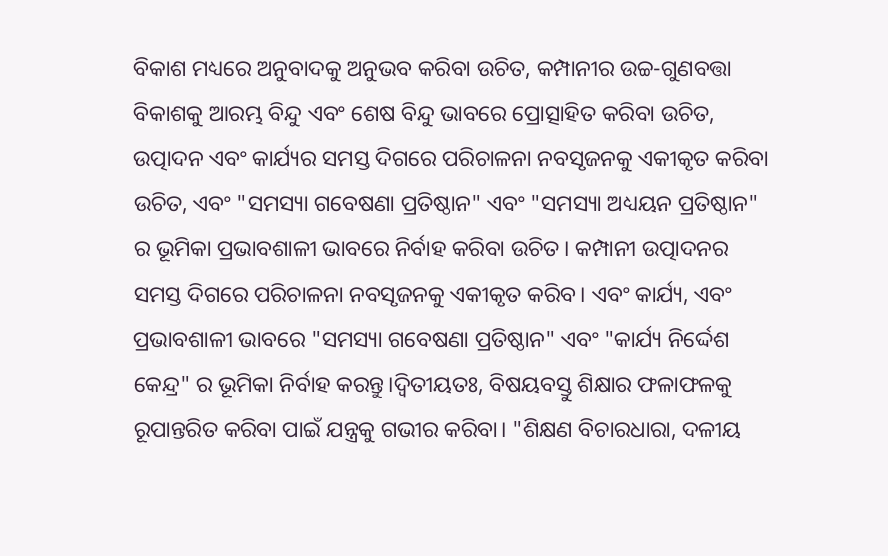ବିକାଶ ମଧ୍ୟରେ ଅନୁବାଦକୁ ଅନୁଭବ କରିବା ଉଚିତ, କମ୍ପାନୀର ଉଚ୍ଚ-ଗୁଣବତ୍ତା ବିକାଶକୁ ଆରମ୍ଭ ବିନ୍ଦୁ ଏବଂ ଶେଷ ବିନ୍ଦୁ ଭାବରେ ପ୍ରୋତ୍ସାହିତ କରିବା ଉଚିତ, ଉତ୍ପାଦନ ଏବଂ କାର୍ଯ୍ୟର ସମସ୍ତ ଦିଗରେ ପରିଚାଳନା ନବସୃଜନକୁ ଏକୀକୃତ କରିବା ଉଚିତ, ଏବଂ "ସମସ୍ୟା ଗବେଷଣା ପ୍ରତିଷ୍ଠାନ" ଏବଂ "ସମସ୍ୟା ଅଧ୍ୟୟନ ପ୍ରତିଷ୍ଠାନ" ର ଭୂମିକା ପ୍ରଭାବଶାଳୀ ଭାବରେ ନିର୍ବାହ କରିବା ଉଚିତ। କମ୍ପାନୀ ଉତ୍ପାଦନର ସମସ୍ତ ଦିଗରେ ପରିଚାଳନା ନବସୃଜନକୁ ଏକୀକୃତ କରିବ। ଏବଂ କାର୍ଯ୍ୟ, ଏବଂ ପ୍ରଭାବଶାଳୀ ଭାବରେ "ସମସ୍ୟା ଗବେଷଣା ପ୍ରତିଷ୍ଠାନ" ଏବଂ "କାର୍ଯ୍ୟ ନିର୍ଦ୍ଦେଶ କେନ୍ଦ୍ର" ର ଭୂମିକା ନିର୍ବାହ କରନ୍ତୁ।ଦ୍ୱିତୀୟତଃ, ବିଷୟବସ୍ତୁ ଶିକ୍ଷାର ଫଳାଫଳକୁ ରୂପାନ୍ତରିତ କରିବା ପାଇଁ ଯନ୍ତ୍ରକୁ ଗଭୀର କରିବା। "ଶିକ୍ଷଣ ବିଚାରଧାରା, ଦଳୀୟ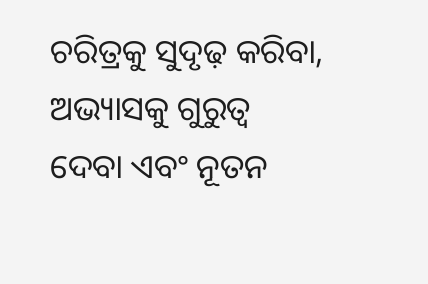ଚରିତ୍ରକୁ ସୁଦୃଢ଼ କରିବା, ଅଭ୍ୟାସକୁ ଗୁରୁତ୍ୱ ଦେବା ଏବଂ ନୂତନ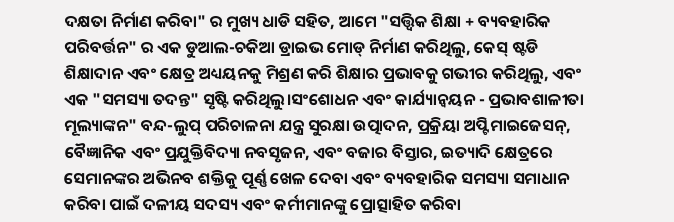ଦକ୍ଷତା ନିର୍ମାଣ କରିବା" ର ମୁଖ୍ୟ ଧାଡି ସହିତ, ଆମେ "ସତ୍ତ୍ୱିକ ଶିକ୍ଷା + ବ୍ୟବହାରିକ ପରିବର୍ତ୍ତନ" ର ଏକ ଡୁଆଲ-ଚକିଆ ଡ୍ରାଇଭ ମୋଡ୍ ନିର୍ମାଣ କରିଥିଲୁ, କେସ୍ ଷ୍ଟଡି ଶିକ୍ଷାଦାନ ଏବଂ କ୍ଷେତ୍ର ଅଧ୍ୟୟନକୁ ମିଶ୍ରଣ କରି ଶିକ୍ଷାର ପ୍ରଭାବକୁ ଗଭୀର କରିଥିଲୁ, ଏବଂ ଏକ "ସମସ୍ୟା ତଦନ୍ତ" ସୃଷ୍ଟି କରିଥିଲୁ।ସଂଶୋଧନ ଏବଂ କାର୍ଯ୍ୟାନ୍ୱୟନ - ପ୍ରଭାବଶାଳୀତା ମୂଲ୍ୟାଙ୍କନ" ବନ୍ଦ-ଲୁପ୍ ପରିଚାଳନା ଯନ୍ତ୍ର ସୁରକ୍ଷା ଉତ୍ପାଦନ, ପ୍ରକ୍ରିୟା ଅପ୍ଟିମାଇଜେସନ୍, ବୈଜ୍ଞାନିକ ଏବଂ ପ୍ରଯୁକ୍ତିବିଦ୍ୟା ନବସୃଜନ, ଏବଂ ବଜାର ବିସ୍ତାର, ଇତ୍ୟାଦି କ୍ଷେତ୍ରରେ ସେମାନଙ୍କର ଅଭିନବ ଶକ୍ତିକୁ ପୂର୍ଣ୍ଣ ଖେଳ ଦେବା ଏବଂ ବ୍ୟବହାରିକ ସମସ୍ୟା ସମାଧାନ କରିବା ପାଇଁ ଦଳୀୟ ସଦସ୍ୟ ଏବଂ କର୍ମୀମାନଙ୍କୁ ପ୍ରୋତ୍ସାହିତ କରିବା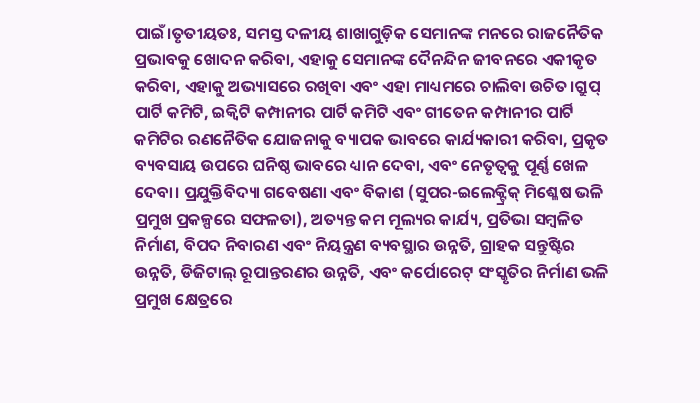ପାଇଁ।ତୃତୀୟତଃ, ସମସ୍ତ ଦଳୀୟ ଶାଖାଗୁଡ଼ିକ ସେମାନଙ୍କ ମନରେ ରାଜନୈତିକ ପ୍ରଭାବକୁ ଖୋଦନ କରିବା, ଏହାକୁ ସେମାନଙ୍କ ଦୈନନ୍ଦିନ ଜୀବନରେ ଏକୀକୃତ କରିବା, ଏହାକୁ ଅଭ୍ୟାସରେ ରଖିବା ଏବଂ ଏହା ମାଧ୍ୟମରେ ଚାଲିବା ଉଚିତ।ଗ୍ରୁପ୍ ପାର୍ଟି କମିଟି, ଇକ୍ୱିଟି କମ୍ପାନୀର ପାର୍ଟି କମିଟି ଏବଂ ଗୀତେନ କମ୍ପାନୀର ପାର୍ଟି କମିଟିର ରଣନୈତିକ ଯୋଜନାକୁ ବ୍ୟାପକ ଭାବରେ କାର୍ଯ୍ୟକାରୀ କରିବା, ପ୍ରକୃତ ବ୍ୟବସାୟ ଉପରେ ଘନିଷ୍ଠ ଭାବରେ ଧ୍ୟାନ ଦେବା, ଏବଂ ନେତୃତ୍ୱକୁ ପୂର୍ଣ୍ଣ ଖେଳ ଦେବା। ପ୍ରଯୁକ୍ତିବିଦ୍ୟା ଗବେଷଣା ଏବଂ ବିକାଶ (ସୁପର-ଇଲେକ୍ଟ୍ରିକ୍ ମିଶ୍ଳେଷ ଭଳି ପ୍ରମୁଖ ପ୍ରକଳ୍ପରେ ସଫଳତା), ଅତ୍ୟନ୍ତ କମ ମୂଲ୍ୟର କାର୍ଯ୍ୟ, ପ୍ରତିଭା ସମ୍ବଳିତ ନିର୍ମାଣ, ବିପଦ ନିବାରଣ ଏବଂ ନିୟନ୍ତ୍ରଣ ବ୍ୟବସ୍ଥାର ଉନ୍ନତି, ଗ୍ରାହକ ସନ୍ତୁଷ୍ଟିର ଉନ୍ନତି, ଡିଜିଟାଲ୍ ରୂପାନ୍ତରଣର ଉନ୍ନତି, ଏବଂ କର୍ପୋରେଟ୍ ସଂସ୍କୃତିର ନିର୍ମାଣ ଭଳି ପ୍ରମୁଖ କ୍ଷେତ୍ରରେ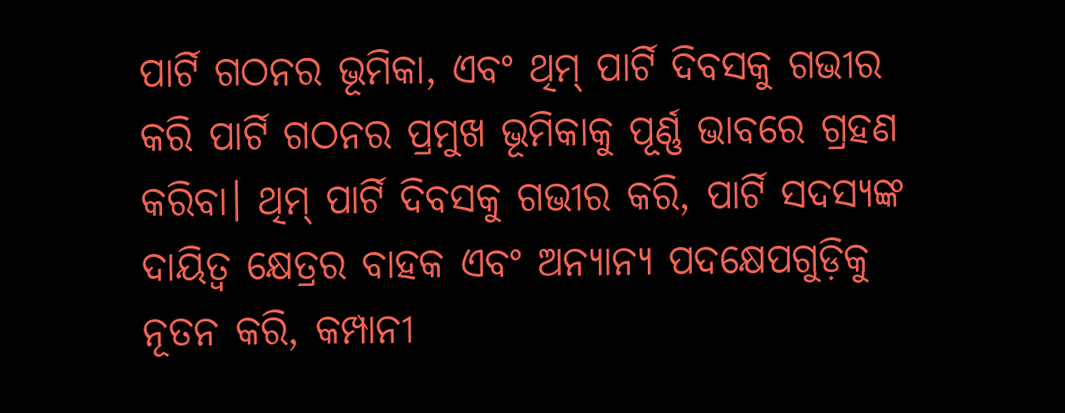ପାର୍ଟି ଗଠନର ଭୂମିକା, ଏବଂ ଥିମ୍ ପାର୍ଟି ଦିବସକୁ ଗଭୀର କରି ପାର୍ଟି ଗଠନର ପ୍ରମୁଖ ଭୂମିକାକୁ ପୂର୍ଣ୍ଣ ଭାବରେ ଗ୍ରହଣ କରିବା। ଥିମ୍ ପାର୍ଟି ଦିବସକୁ ଗଭୀର କରି, ପାର୍ଟି ସଦସ୍ୟଙ୍କ ଦାୟିତ୍ୱ କ୍ଷେତ୍ରର ବାହକ ଏବଂ ଅନ୍ୟାନ୍ୟ ପଦକ୍ଷେପଗୁଡ଼ିକୁ ନୂତନ କରି, କମ୍ପାନୀ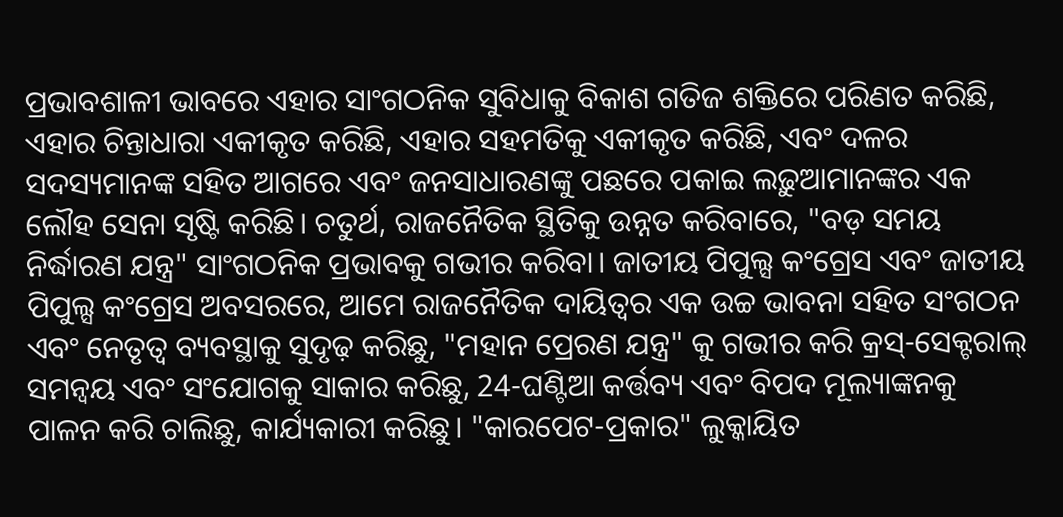ପ୍ରଭାବଶାଳୀ ଭାବରେ ଏହାର ସାଂଗଠନିକ ସୁବିଧାକୁ ବିକାଶ ଗତିଜ ଶକ୍ତିରେ ପରିଣତ କରିଛି, ଏହାର ଚିନ୍ତାଧାରା ଏକୀକୃତ କରିଛି, ଏହାର ସହମତିକୁ ଏକୀକୃତ କରିଛି, ଏବଂ ଦଳର ସଦସ୍ୟମାନଙ୍କ ସହିତ ଆଗରେ ଏବଂ ଜନସାଧାରଣଙ୍କୁ ପଛରେ ପକାଇ ଲଢ଼ୁଆମାନଙ୍କର ଏକ ଲୌହ ସେନା ସୃଷ୍ଟି କରିଛି। ଚତୁର୍ଥ, ରାଜନୈତିକ ସ୍ଥିତିକୁ ଉନ୍ନତ କରିବାରେ, "ବଡ଼ ସମୟ ନିର୍ଦ୍ଧାରଣ ଯନ୍ତ୍ର" ସାଂଗଠନିକ ପ୍ରଭାବକୁ ଗଭୀର କରିବା। ଜାତୀୟ ପିପୁଲ୍ସ କଂଗ୍ରେସ ଏବଂ ଜାତୀୟ ପିପୁଲ୍ସ କଂଗ୍ରେସ ଅବସରରେ, ଆମେ ରାଜନୈତିକ ଦାୟିତ୍ୱର ଏକ ଉଚ୍ଚ ଭାବନା ସହିତ ସଂଗଠନ ଏବଂ ନେତୃତ୍ୱ ବ୍ୟବସ୍ଥାକୁ ସୁଦୃଢ଼ କରିଛୁ, "ମହାନ ପ୍ରେରଣ ଯନ୍ତ୍ର" କୁ ଗଭୀର କରି କ୍ରସ୍-ସେକ୍ଟରାଲ୍ ସମନ୍ୱୟ ଏବଂ ସଂଯୋଗକୁ ସାକାର କରିଛୁ, 24-ଘଣ୍ଟିଆ କର୍ତ୍ତବ୍ୟ ଏବଂ ବିପଦ ମୂଲ୍ୟାଙ୍କନକୁ ପାଳନ କରି ଚାଲିଛୁ, କାର୍ଯ୍ୟକାରୀ କରିଛୁ। "କାରପେଟ-ପ୍ରକାର" ଲୁକ୍କାୟିତ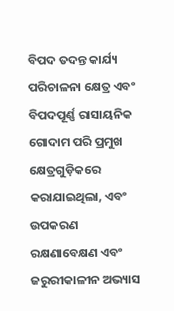ବିପଦ ତଦନ୍ତ କାର୍ଯ୍ୟ ପରିଚାଳନା କ୍ଷେତ୍ର ଏବଂ ବିପଦପୂର୍ଣ୍ଣ ରାସାୟନିକ ଗୋଦାମ ପରି ପ୍ରମୁଖ କ୍ଷେତ୍ରଗୁଡ଼ିକରେ କରାଯାଇଥିଲା, ଏବଂ ଉପକରଣ ରକ୍ଷଣାବେକ୍ଷଣ ଏବଂ ଜରୁରୀକାଳୀନ ଅଭ୍ୟାସ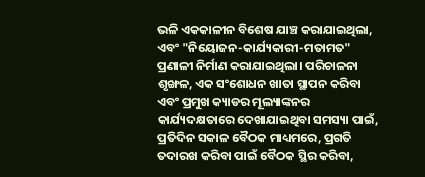ଭଳି ଏକକାଳୀନ ବିଶେଷ ଯାଞ୍ଚ କରାଯାଇଥିଲା, ଏବଂ "ନିୟୋଜନ-କାର୍ଯ୍ୟକାରୀ-ମତାମତ" ପ୍ରଣାଳୀ ନିର୍ମାଣ କରାଯାଇଥିଲା। ପରିଚାଳନା ଶୃଙ୍ଖଳ, ଏକ ସଂଶୋଧନ ଖାତା ସ୍ଥାପନ କରିବା ଏବଂ ପ୍ରମୁଖ କ୍ୟାଡର ମୂଲ୍ୟାଙ୍କନର କାର୍ଯ୍ୟଦକ୍ଷତାରେ ଦେଖାଯାଇଥିବା ସମସ୍ୟା ପାଇଁ, ପ୍ରତିଦିନ ସକାଳ ବୈଠକ ମାଧ୍ୟମରେ, ପ୍ରଗତି ତଦାରଖ କରିବା ପାଇଁ ବୈଠକ ସ୍ଥିର କରିବା,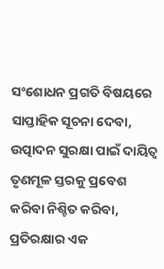ସଂଶୋଧନ ପ୍ରଗତି ବିଷୟରେ ସାପ୍ତାହିକ ସୂଚନା ଦେବା, ଉତ୍ପାଦନ ସୁରକ୍ଷା ପାଇଁ ଦାୟିତ୍ୱ ତୃଣମୂଳ ସ୍ତରକୁ ପ୍ରବେଶ କରିବା ନିଶ୍ଚିତ କରିବା, ପ୍ରତିରକ୍ଷାର ଏକ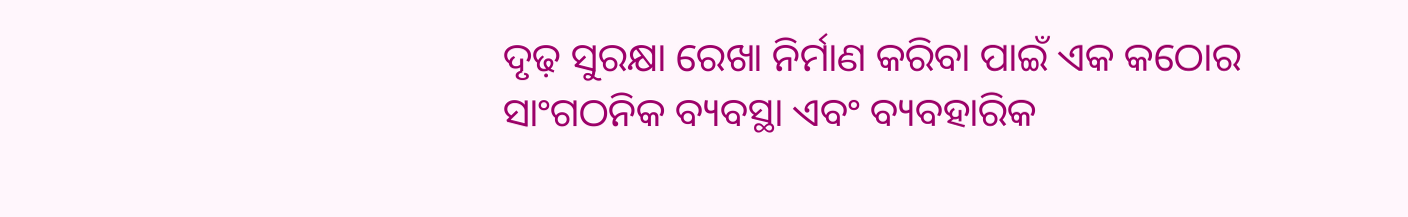ଦୃଢ଼ ସୁରକ୍ଷା ରେଖା ନିର୍ମାଣ କରିବା ପାଇଁ ଏକ କଠୋର ସାଂଗଠନିକ ବ୍ୟବସ୍ଥା ଏବଂ ବ୍ୟବହାରିକ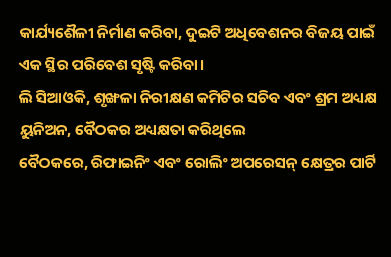କାର୍ଯ୍ୟଶୈଳୀ ନିର୍ମାଣ କରିବା, ଦୁଇଟି ଅଧିବେଶନର ବିଜୟ ପାଇଁ ଏକ ସ୍ଥିର ପରିବେଶ ସୃଷ୍ଟି କରିବା।
ଲି ସିଆଓକି, ଶୃଙ୍ଖଳା ନିରୀକ୍ଷଣ କମିଟିର ସଚିବ ଏବଂ ଶ୍ରମ ଅଧ୍ୟକ୍ଷ
ୟୁନିଅନ, ବୈଠକର ଅଧ୍ୟକ୍ଷତା କରିଥିଲେ
ବୈଠକରେ, ରିଫାଇନିଂ ଏବଂ ରୋଲିଂ ଅପରେସନ୍ କ୍ଷେତ୍ରର ପାର୍ଟି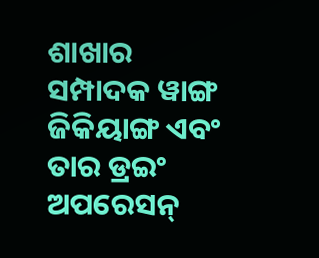ଶାଖାର ସମ୍ପାଦକ ୱାଙ୍ଗ ଜିକିୟାଙ୍ଗ ଏବଂ ତାର ଡ୍ରଇଂ ଅପରେସନ୍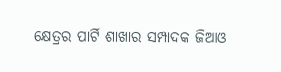କ୍ଷେତ୍ରର ପାର୍ଟି ଶାଖାର ସମ୍ପାଦକ ଜିଆଓ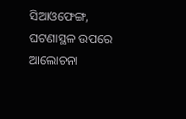ସିଆଓଫେଙ୍ଗ, ଘଟଣାସ୍ଥଳ ଉପରେ ଆଲୋଚନା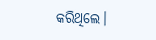କରିଥିଲେ।